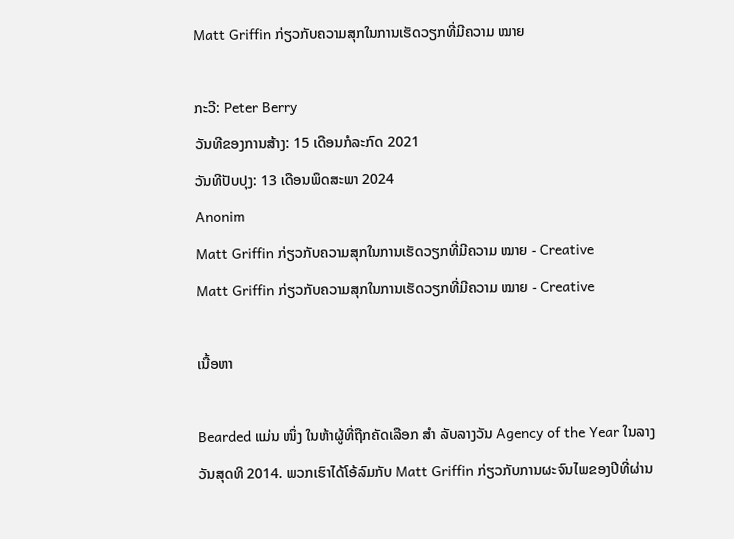Matt Griffin ກ່ຽວກັບຄວາມສຸກໃນການເຮັດວຽກທີ່ມີຄວາມ ໝາຍ

ກະວີ: Peter Berry
ວັນທີຂອງການສ້າງ: 15 ເດືອນກໍລະກົດ 2021
ວັນທີປັບປຸງ: 13 ເດືອນພຶດສະພາ 2024
Anonim
Matt Griffin ກ່ຽວກັບຄວາມສຸກໃນການເຮັດວຽກທີ່ມີຄວາມ ໝາຍ - Creative
Matt Griffin ກ່ຽວກັບຄວາມສຸກໃນການເຮັດວຽກທີ່ມີຄວາມ ໝາຍ - Creative

ເນື້ອຫາ

Bearded ແມ່ນ ໜຶ່ງ ໃນຫ້າຜູ້ທີ່ຖືກຄັດເລືອກ ສຳ ລັບລາງວັນ Agency of the Year ໃນລາງວັນສຸດທິ 2014. ພວກເຮົາໄດ້ໂອ້ລົມກັບ Matt Griffin ກ່ຽວກັບການຜະຈົນໄພຂອງປີທີ່ຜ່ານ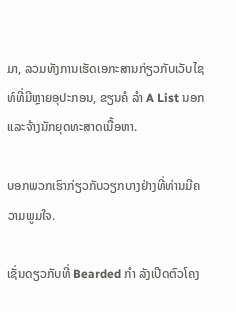ມາ, ລວມທັງການເຮັດເອກະສານກ່ຽວກັບເວັບໄຊທ໌ທີ່ມີຫຼາຍອຸປະກອນ, ຂຽນຄໍ ລຳ A List ນອກແລະຈ້າງນັກຍຸດທະສາດເນື້ອຫາ.

ບອກພວກເຮົາກ່ຽວກັບວຽກບາງຢ່າງທີ່ທ່ານມີຄວາມພູມໃຈ.

ເຊັ່ນດຽວກັບທີ່ Bearded ກຳ ລັງເປີດຕົວໂຄງ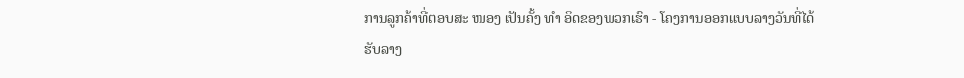ການລູກຄ້າທີ່ຕອບສະ ໜອງ ເປັນຄັ້ງ ທຳ ອິດຂອງພວກເຮົາ - ໂຄງການອອກແບບລາງວັນທີ່ໄດ້ຮັບລາງ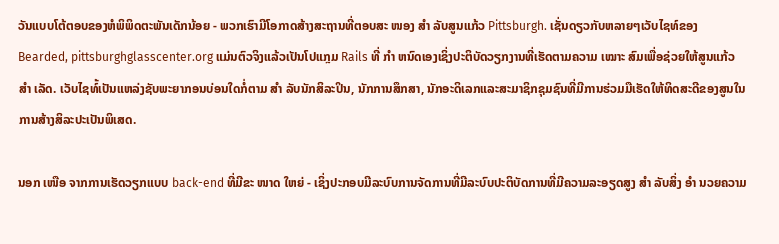ວັນແບບໂຕ້ຕອບຂອງຫໍພິພິດຕະພັນເດັກນ້ອຍ - ພວກເຮົາມີໂອກາດສ້າງສະຖານທີ່ຕອບສະ ໜອງ ສຳ ລັບສູນແກ້ວ Pittsburgh. ເຊັ່ນດຽວກັບຫລາຍໆເວັບໄຊທ໌ຂອງ Bearded, pittsburghglasscenter.org ແມ່ນຕົວຈິງແລ້ວເປັນໂປແກຼມ Rails ທີ່ ກຳ ຫນົດເອງເຊິ່ງປະຕິບັດວຽກງານທີ່ເຮັດຕາມຄວາມ ເໝາະ ສົມເພື່ອຊ່ວຍໃຫ້ສູນແກ້ວ ສຳ ເລັດ. ເວັບໄຊທ໌້ເປັນແຫລ່ງຊັບພະຍາກອນບ່ອນໃດກໍ່ຕາມ ສຳ ລັບນັກສິລະປິນ, ນັກການສຶກສາ, ນັກອະດິເລກແລະສະມາຊິກຊຸມຊົນທີ່ມີການຮ່ວມມືເຮັດໃຫ້ທິດສະດີຂອງສູນໃນການສ້າງສິລະປະເປັນພິເສດ.

ນອກ ເໜືອ ຈາກການເຮັດວຽກແບບ back-end ທີ່ມີຂະ ໜາດ ໃຫຍ່ - ເຊິ່ງປະກອບມີລະບົບການຈັດການທີ່ມີລະບົບປະຕິບັດການທີ່ມີຄວາມລະອຽດສູງ ສຳ ລັບສິ່ງ ອຳ ນວຍຄວາມ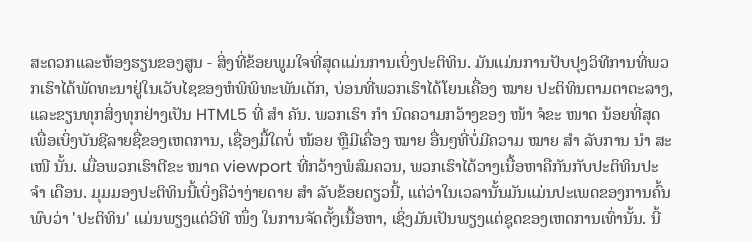ສະດວກແລະຫ້ອງຮຽນຂອງສູນ - ສິ່ງທີ່ຂ້ອຍພູມໃຈທີ່ສຸດແມ່ນການເບິ່ງປະຕິທິນ. ມັນແມ່ນການປັບປຸງວິທີການທີ່ພວກເຮົາໄດ້ພັດທະນາຢູ່ໃນເວັບໄຊຂອງຫໍພິພິທະພັນເດັກ, ບ່ອນທີ່ພວກເຮົາໄດ້ໂຍນເຄື່ອງ ໝາຍ ປະຕິທິນຕາມຕາຕະລາງ, ແລະຂຽນທຸກສິ່ງທຸກຢ່າງເປັນ HTML5 ທີ່ ສຳ ຄັນ. ພວກເຮົາ ກຳ ນົດຄວາມກວ້າງຂອງ ໜ້າ ຈໍຂະ ໜາດ ນ້ອຍທີ່ສຸດເພື່ອເບິ່ງບັນຊີລາຍຊື່ຂອງເຫດການ, ເຊື່ອງມື້ໃດບໍ່ ໜ້ອຍ ຫຼືມີເຄື່ອງ ໝາຍ ອື່ນໆທີ່ບໍ່ມີຄວາມ ໝາຍ ສຳ ລັບການ ນຳ ສະ ເໜີ ນັ້ນ. ເມື່ອພວກເຮົາຕີຂະ ໜາດ viewport ທີ່ກວ້າງພໍສົມຄວນ, ພວກເຮົາໄດ້ວາງເນື້ອຫາຄືກັນກັບປະຕິທິນປະ ຈຳ ເດືອນ. ມຸມມອງປະຕິທິນນີ້ເບິ່ງຄືວ່າງ່າຍດາຍ ສຳ ລັບຂ້ອຍດຽວນີ້, ແຕ່ວ່າໃນເວລານັ້ນມັນແມ່ນປະເພດຂອງການຄົ້ນພົບວ່າ 'ປະຕິທິນ' ແມ່ນພຽງແຕ່ວິທີ ໜຶ່ງ ໃນການຈັດຕັ້ງເນື້ອຫາ, ເຊິ່ງມັນເປັນພຽງແຕ່ຊຸດຂອງເຫດການເທົ່ານັ້ນ. ນີ້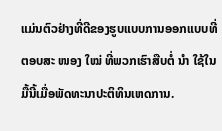ແມ່ນຕົວຢ່າງທີ່ດີຂອງຮູບແບບການອອກແບບທີ່ຕອບສະ ໜອງ ໃໝ່ ທີ່ພວກເຮົາສືບຕໍ່ ນຳ ໃຊ້ໃນມື້ນີ້ເມື່ອພັດທະນາປະຕິທິນເຫດການ.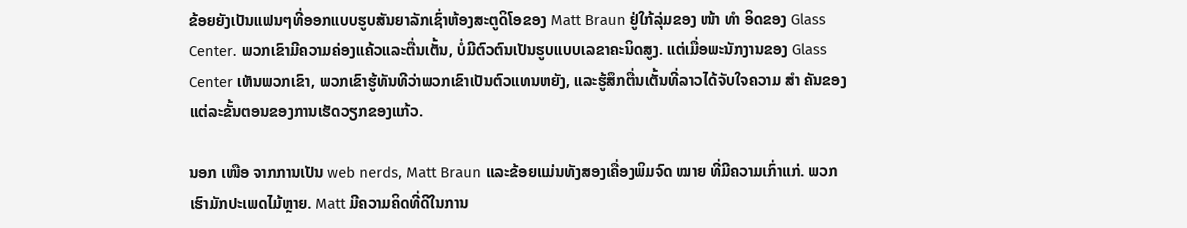ຂ້ອຍຍັງເປັນແຟນໆທີ່ອອກແບບຮູບສັນຍາລັກເຊົ່າຫ້ອງສະຕູດິໂອຂອງ Matt Braun ຢູ່ໃກ້ລຸ່ມຂອງ ໜ້າ ທຳ ອິດຂອງ Glass Center. ພວກເຂົາມີຄວາມຄ່ອງແຄ້ວແລະຕື່ນເຕັ້ນ, ບໍ່ມີຕົວຕົນເປັນຮູບແບບເລຂາຄະນິດສູງ. ແຕ່ເມື່ອພະນັກງານຂອງ Glass Center ເຫັນພວກເຂົາ, ພວກເຂົາຮູ້ທັນທີວ່າພວກເຂົາເປັນຕົວແທນຫຍັງ, ແລະຮູ້ສຶກຕື່ນເຕັ້ນທີ່ລາວໄດ້ຈັບໃຈຄວາມ ສຳ ຄັນຂອງແຕ່ລະຂັ້ນຕອນຂອງການເຮັດວຽກຂອງແກ້ວ.

ນອກ ເໜືອ ຈາກການເປັນ web nerds, Matt Braun ແລະຂ້ອຍແມ່ນທັງສອງເຄື່ອງພິມຈົດ ໝາຍ ທີ່ມີຄວາມເກົ່າແກ່. ພວກເຮົາມັກປະເພດໄມ້ຫຼາຍ. Matt ມີຄວາມຄິດທີ່ດີໃນການ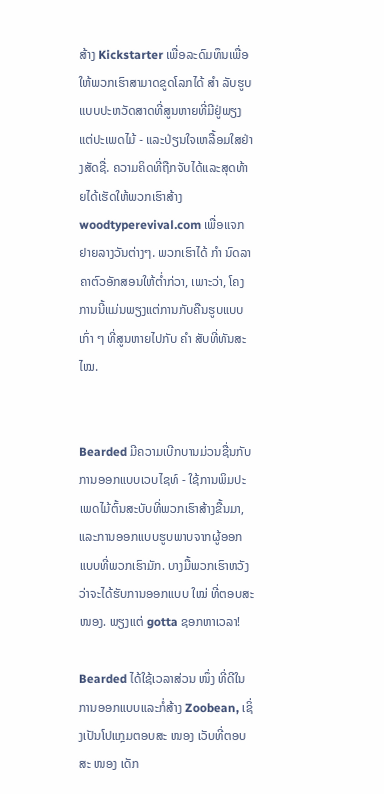ສ້າງ Kickstarter ເພື່ອລະດົມທຶນເພື່ອໃຫ້ພວກເຮົາສາມາດຂູດໂລກໄດ້ ສຳ ລັບຮູບແບບປະຫວັດສາດທີ່ສູນຫາຍທີ່ມີຢູ່ພຽງແຕ່ປະເພດໄມ້ - ແລະປ່ຽນໃຈເຫລື້ອມໃສຢ່າງສັດຊື່. ຄວາມຄິດທີ່ຖືກຈັບໄດ້ແລະສຸດທ້າຍໄດ້ເຮັດໃຫ້ພວກເຮົາສ້າງ woodtyperevival.com ເພື່ອແຈກຢາຍລາງວັນຕ່າງໆ. ພວກເຮົາໄດ້ ກຳ ນົດລາຄາຕົວອັກສອນໃຫ້ຕໍ່າກ່ວາ, ເພາະວ່າ, ໂຄງການນີ້ແມ່ນພຽງແຕ່ການກັບຄືນຮູບແບບເກົ່າ ໆ ທີ່ສູນຫາຍໄປກັບ ຄຳ ສັບທີ່ທັນສະ ໄໝ.


Bearded ມີຄວາມເບີກບານມ່ວນຊື່ນກັບການອອກແບບເວບໄຊທ໌ - ໃຊ້ການພິມປະເພດໄມ້ຕົ້ນສະບັບທີ່ພວກເຮົາສ້າງຂື້ນມາ, ແລະການອອກແບບຮູບພາບຈາກຜູ້ອອກແບບທີ່ພວກເຮົາມັກ. ບາງມື້ພວກເຮົາຫວັງວ່າຈະໄດ້ຮັບການອອກແບບ ໃໝ່ ທີ່ຕອບສະ ໜອງ. ພຽງແຕ່ gotta ຊອກຫາເວລາ!

Bearded ໄດ້ໃຊ້ເວລາສ່ວນ ໜຶ່ງ ທີ່ດີໃນການອອກແບບແລະກໍ່ສ້າງ Zoobean, ເຊິ່ງເປັນໂປແກຼມຕອບສະ ໜອງ ເວັບທີ່ຕອບສະ ໜອງ ເດັກ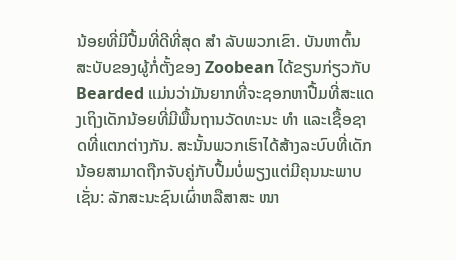ນ້ອຍທີ່ມີປື້ມທີ່ດີທີ່ສຸດ ສຳ ລັບພວກເຂົາ. ບັນຫາຕົ້ນສະບັບຂອງຜູ້ກໍ່ຕັ້ງຂອງ Zoobean ໄດ້ຂຽນກ່ຽວກັບ Bearded ແມ່ນວ່າມັນຍາກທີ່ຈະຊອກຫາປື້ມທີ່ສະແດງເຖິງເດັກນ້ອຍທີ່ມີພື້ນຖານວັດທະນະ ທຳ ແລະເຊື້ອຊາດທີ່ແຕກຕ່າງກັນ. ສະນັ້ນພວກເຮົາໄດ້ສ້າງລະບົບທີ່ເດັກນ້ອຍສາມາດຖືກຈັບຄູ່ກັບປື້ມບໍ່ພຽງແຕ່ມີຄຸນນະພາບເຊັ່ນ: ລັກສະນະຊົນເຜົ່າຫລືສາສະ ໜາ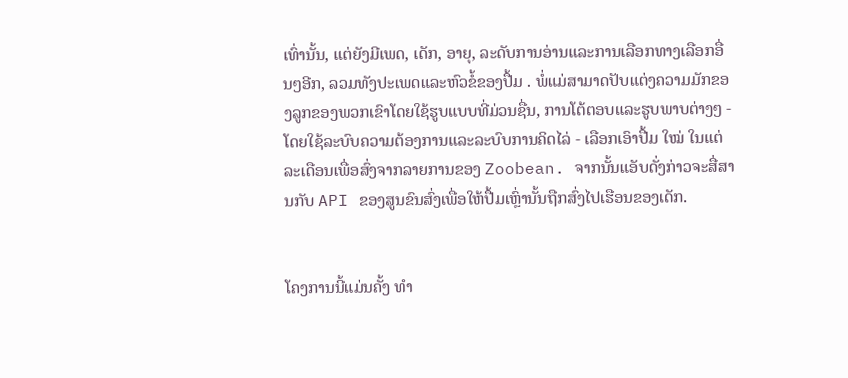ເທົ່ານັ້ນ, ແຕ່ຍັງມີເພດ, ເດັກ, ອາຍຸ, ລະດັບການອ່ານແລະການເລືອກທາງເລືອກອື່ນໆອີກ, ລວມທັງປະເພດແລະຫົວຂໍ້ຂອງປື້ມ . ພໍ່ແມ່ສາມາດປັບແຕ່ງຄວາມມັກຂອງລູກຂອງພວກເຂົາໂດຍໃຊ້ຮູບແບບທີ່ມ່ວນຊື່ນ, ການໂຕ້ຕອບແລະຮູບພາບຕ່າງໆ - ໂດຍໃຊ້ລະບົບຄວາມຕ້ອງການແລະລະບົບການຄິດໄລ່ - ເລືອກເອົາປື້ມ ໃໝ່ ໃນແຕ່ລະເດືອນເພື່ອສົ່ງຈາກລາຍການຂອງ Zoobean. ຈາກນັ້ນແອັບດັ່ງກ່າວຈະສື່ສານກັບ API ຂອງສູນຂົນສົ່ງເພື່ອໃຫ້ປື້ມເຫຼົ່ານັ້ນຖືກສົ່ງໄປເຮືອນຂອງເດັກ.


ໂຄງການນີ້ແມ່ນຄັ້ງ ທຳ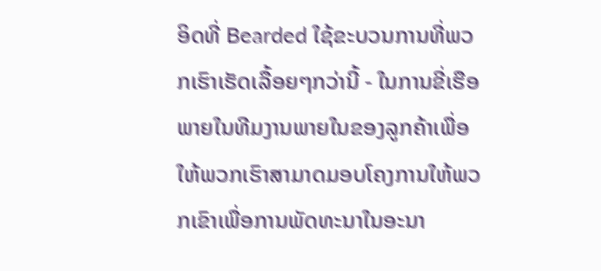ອິດທີ່ Bearded ໃຊ້ຂະບວນການທີ່ພວກເຮົາເຮັດເລື້ອຍໆກວ່ານີ້ - ໃນການຂີ່ເຮືອພາຍໃນທີມງານພາຍໃນຂອງລູກຄ້າເພື່ອໃຫ້ພວກເຮົາສາມາດມອບໂຄງການໃຫ້ພວກເຂົາເພື່ອການພັດທະນາໃນອະນາ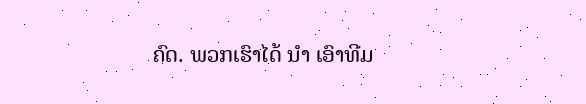ຄົດ. ພວກເຮົາໄດ້ ນຳ ເອົາທີມ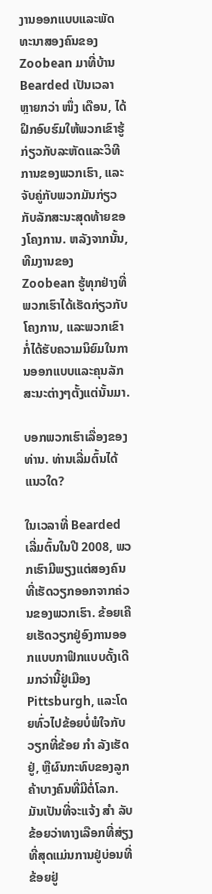ງານອອກແບບແລະພັດທະນາສອງຄົນຂອງ Zoobean ມາທີ່ບ້ານ Bearded ເປັນເວລາຫຼາຍກວ່າ ໜຶ່ງ ເດືອນ, ໄດ້ຝຶກອົບຮົມໃຫ້ພວກເຂົາຮູ້ກ່ຽວກັບລະຫັດແລະວິທີການຂອງພວກເຮົາ, ແລະຈັບຄູ່ກັບພວກມັນກ່ຽວກັບລັກສະນະສຸດທ້າຍຂອງໂຄງການ. ຫລັງຈາກນັ້ນ, ທີມງານຂອງ Zoobean ຮູ້ທຸກຢ່າງທີ່ພວກເຮົາໄດ້ເຮັດກ່ຽວກັບໂຄງການ, ແລະພວກເຂົາກໍ່ໄດ້ຮັບຄວາມນິຍົມໃນການອອກແບບແລະຄຸນລັກສະນະຕ່າງໆຕັ້ງແຕ່ນັ້ນມາ.

ບອກພວກເຮົາເລື່ອງຂອງທ່ານ. ທ່ານເລີ່ມຕົ້ນໄດ້ແນວໃດ?

ໃນເວລາທີ່ Bearded ເລີ່ມຕົ້ນໃນປີ 2008, ພວກເຮົາມີພຽງແຕ່ສອງຄົນທີ່ເຮັດວຽກອອກຈາກຄ່ວນຂອງພວກເຮົາ. ຂ້ອຍເຄີຍເຮັດວຽກຢູ່ອົງການອອກແບບກາຟິກແບບດັ້ງເດີມກວ່ານີ້ຢູ່ເມືອງ Pittsburgh, ແລະໂດຍທົ່ວໄປຂ້ອຍບໍ່ພໍໃຈກັບວຽກທີ່ຂ້ອຍ ກຳ ລັງເຮັດຢູ່, ຫຼືຜົນກະທົບຂອງລູກຄ້າບາງຄົນທີ່ມີຕໍ່ໂລກ. ມັນເປັນທີ່ຈະແຈ້ງ ສຳ ລັບຂ້ອຍວ່າທາງເລືອກທີ່ສ່ຽງທີ່ສຸດແມ່ນການຢູ່ບ່ອນທີ່ຂ້ອຍຢູ່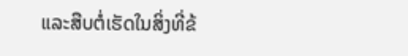ແລະສືບຕໍ່ເຮັດໃນສິ່ງທີ່ຂ້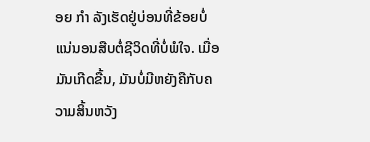ອຍ ກຳ ລັງເຮັດຢູ່ບ່ອນທີ່ຂ້ອຍບໍ່ແນ່ນອນສືບຕໍ່ຊີວິດທີ່ບໍ່ພໍໃຈ. ເມື່ອມັນເກີດຂື້ນ, ມັນບໍ່ມີຫຍັງຄືກັບຄວາມສິ້ນຫວັງ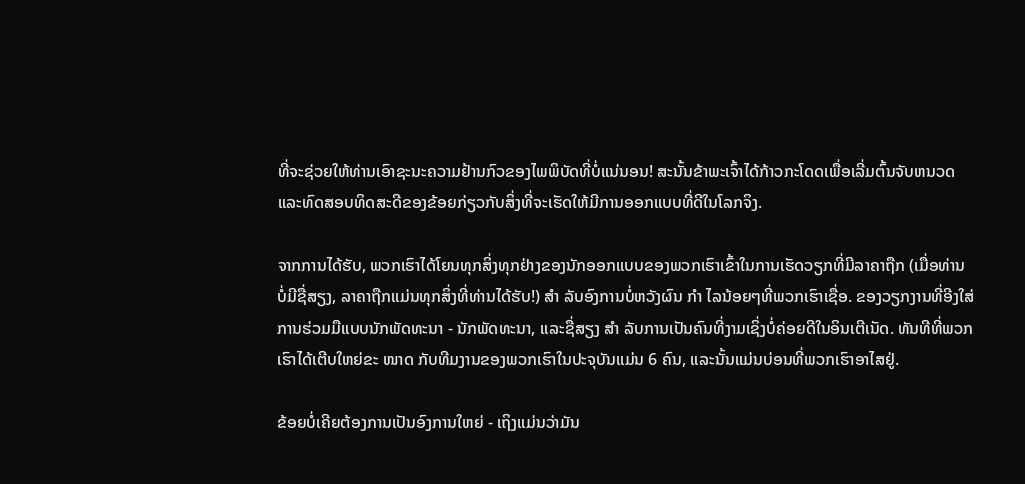ທີ່ຈະຊ່ວຍໃຫ້ທ່ານເອົາຊະນະຄວາມຢ້ານກົວຂອງໄພພິບັດທີ່ບໍ່ແນ່ນອນ! ສະນັ້ນຂ້າພະເຈົ້າໄດ້ກ້າວກະໂດດເພື່ອເລີ່ມຕົ້ນຈັບຫນວດແລະທົດສອບທິດສະດີຂອງຂ້ອຍກ່ຽວກັບສິ່ງທີ່ຈະເຮັດໃຫ້ມີການອອກແບບທີ່ດີໃນໂລກຈິງ.

ຈາກການໄດ້ຮັບ, ພວກເຮົາໄດ້ໂຍນທຸກສິ່ງທຸກຢ່າງຂອງນັກອອກແບບຂອງພວກເຮົາເຂົ້າໃນການເຮັດວຽກທີ່ມີລາຄາຖືກ (ເມື່ອທ່ານບໍ່ມີຊື່ສຽງ, ລາຄາຖືກແມ່ນທຸກສິ່ງທີ່ທ່ານໄດ້ຮັບ!) ສຳ ລັບອົງການບໍ່ຫວັງຜົນ ກຳ ໄລນ້ອຍໆທີ່ພວກເຮົາເຊື່ອ. ຂອງວຽກງານທີ່ອີງໃສ່ການຮ່ວມມືແບບນັກພັດທະນາ - ນັກພັດທະນາ, ແລະຊື່ສຽງ ສຳ ລັບການເປັນຄົນທີ່ງາມເຊິ່ງບໍ່ຄ່ອຍດີໃນອິນເຕີເນັດ. ທັນທີທີ່ພວກເຮົາໄດ້ເຕີບໃຫຍ່ຂະ ໜາດ ກັບທີມງານຂອງພວກເຮົາໃນປະຈຸບັນແມ່ນ 6 ຄົນ, ແລະນັ້ນແມ່ນບ່ອນທີ່ພວກເຮົາອາໄສຢູ່.

ຂ້ອຍບໍ່ເຄີຍຕ້ອງການເປັນອົງການໃຫຍ່ - ເຖິງແມ່ນວ່າມັນ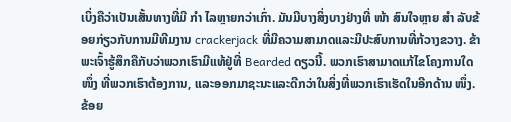ເບິ່ງຄືວ່າເປັນເສັ້ນທາງທີ່ມີ ກຳ ໄລຫຼາຍກວ່າເກົ່າ. ມັນມີບາງສິ່ງບາງຢ່າງທີ່ ໜ້າ ສົນໃຈຫຼາຍ ສຳ ລັບຂ້ອຍກ່ຽວກັບການມີທີມງານ crackerjack ທີ່ມີຄວາມສາມາດແລະມີປະສົບການທີ່ກ້ວາງຂວາງ. ຂ້າພະເຈົ້າຮູ້ສຶກຄືກັບວ່າພວກເຮົາມີແທ້ຢູ່ທີ່ Bearded ດຽວນີ້. ພວກເຮົາສາມາດແກ້ໄຂໂຄງການໃດ ໜຶ່ງ ທີ່ພວກເຮົາຕ້ອງການ, ແລະອອກມາຊະນະແລະດີກວ່າໃນສິ່ງທີ່ພວກເຮົາເຮັດໃນອີກດ້ານ ໜຶ່ງ. ຂ້ອຍ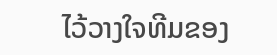ໄວ້ວາງໃຈທີມຂອງ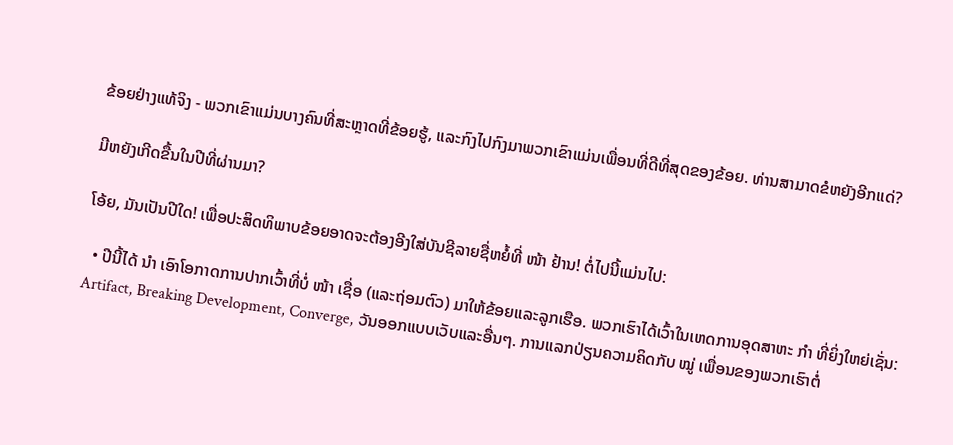ຂ້ອຍຢ່າງແທ້ຈິງ - ພວກເຂົາແມ່ນບາງຄົນທີ່ສະຫຼາດທີ່ຂ້ອຍຮູ້, ແລະກົງໄປກົງມາພວກເຂົາແມ່ນເພື່ອນທີ່ດີທີ່ສຸດຂອງຂ້ອຍ. ທ່ານສາມາດຂໍຫຍັງອີກແດ່?

ມີຫຍັງເກີດຂື້ນໃນປີທີ່ຜ່ານມາ?

ໂອ້ຍ, ມັນເປັນປີໃດ! ເພື່ອປະສິດທິພາບຂ້ອຍອາດຈະຕ້ອງອີງໃສ່ບັນຊີລາຍຊື່ຫຍໍ້ທີ່ ໜ້າ ຢ້ານ! ຕໍ່ໄປນີ້ແມ່ນໄປ:

  • ປີນີ້ໄດ້ ນຳ ເອົາໂອກາດການປາກເວົ້າທີ່ບໍ່ ໜ້າ ເຊື່ອ (ແລະຖ່ອມຕົວ) ມາໃຫ້ຂ້ອຍແລະລູກເຮືອ. ພວກເຮົາໄດ້ເວົ້າໃນເຫດການອຸດສາຫະ ກຳ ທີ່ຍິ່ງໃຫຍ່ເຊັ່ນ: Artifact, Breaking Development, Converge, ວັນອອກແບບເວັບແລະອື່ນໆ. ການແລກປ່ຽນຄວາມຄິດກັບ ໝູ່ ເພື່ອນຂອງພວກເຮົາຕໍ່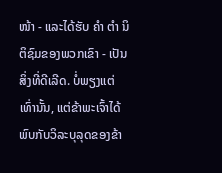ໜ້າ - ແລະໄດ້ຮັບ ຄຳ ຕຳ ນິຕິຊົມຂອງພວກເຂົາ - ເປັນສິ່ງທີ່ດີເລີດ. ບໍ່ພຽງແຕ່ເທົ່ານັ້ນ, ແຕ່ຂ້າພະເຈົ້າໄດ້ພົບກັບວິລະບຸລຸດຂອງຂ້າ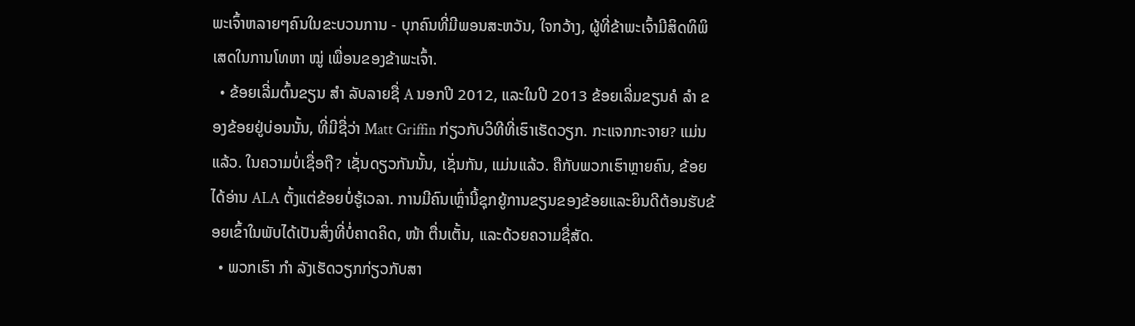ພະເຈົ້າຫລາຍໆຄົນໃນຂະບວນການ - ບຸກຄົນທີ່ມີພອນສະຫວັນ, ໃຈກວ້າງ, ຜູ້ທີ່ຂ້າພະເຈົ້າມີສິດທິພິເສດໃນການໂທຫາ ໝູ່ ເພື່ອນຂອງຂ້າພະເຈົ້າ.
  • ຂ້ອຍເລີ່ມຕົ້ນຂຽນ ສຳ ລັບລາຍຊື່ A ນອກປີ 2012, ແລະໃນປີ 2013 ຂ້ອຍເລີ່ມຂຽນຄໍ ລຳ ຂອງຂ້ອຍຢູ່ບ່ອນນັ້ນ, ທີ່ມີຊື່ວ່າ Matt Griffin ກ່ຽວກັບວິທີທີ່ເຮົາເຮັດວຽກ. ກະແຈກກະຈາຍ? ແມ່ນແລ້ວ. ໃນຄວາມບໍ່ເຊື່ອຖື? ເຊັ່ນດຽວກັນນັ້ນ, ເຊັ່ນກັນ, ແມ່ນແລ້ວ. ຄືກັບພວກເຮົາຫຼາຍຄົນ, ຂ້ອຍໄດ້ອ່ານ ALA ຕັ້ງແຕ່ຂ້ອຍບໍ່ຮູ້ເວລາ. ການມີຄົນເຫຼົ່ານີ້ຊຸກຍູ້ການຂຽນຂອງຂ້ອຍແລະຍິນດີຕ້ອນຮັບຂ້ອຍເຂົ້າໃນພັບໄດ້ເປັນສິ່ງທີ່ບໍ່ຄາດຄິດ, ໜ້າ ຕື່ນເຕັ້ນ, ແລະດ້ວຍຄວາມຊື່ສັດ.
  • ພວກເຮົາ ກຳ ລັງເຮັດວຽກກ່ຽວກັບສາ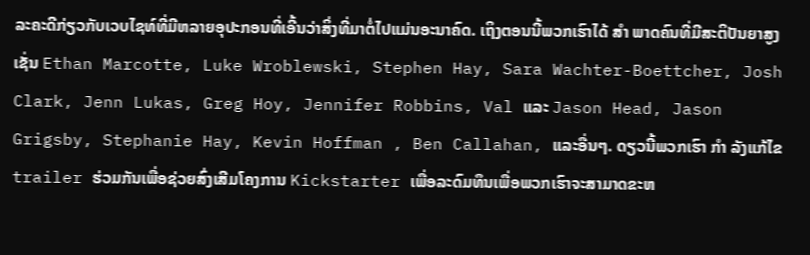ລະຄະດີກ່ຽວກັບເວບໄຊທ໌ທີ່ມີຫລາຍອຸປະກອນທີ່ເອີ້ນວ່າສິ່ງທີ່ມາຕໍ່ໄປແມ່ນອະນາຄົດ. ເຖິງຕອນນີ້ພວກເຮົາໄດ້ ສຳ ພາດຄົນທີ່ມີສະຕິປັນຍາສູງເຊັ່ນ Ethan Marcotte, Luke Wroblewski, Stephen Hay, Sara Wachter-Boettcher, Josh Clark, Jenn Lukas, Greg Hoy, Jennifer Robbins, Val ແລະ Jason Head, Jason Grigsby, Stephanie Hay, Kevin Hoffman , Ben Callahan, ແລະອື່ນໆ. ດຽວນີ້ພວກເຮົາ ກຳ ລັງແກ້ໄຂ trailer ຮ່ວມກັນເພື່ອຊ່ວຍສົ່ງເສີມໂຄງການ Kickstarter ເພື່ອລະດົມທຶນເພື່ອພວກເຮົາຈະສາມາດຂະຫ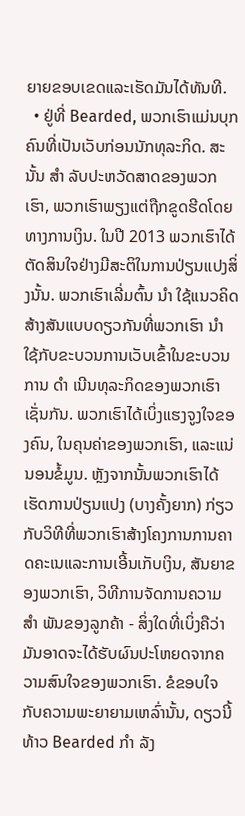ຍາຍຂອບເຂດແລະເຮັດມັນໄດ້ທັນທີ.
  • ຢູ່ທີ່ Bearded, ພວກເຮົາແມ່ນບຸກຄົນທີ່ເປັນເວັບກ່ອນນັກທຸລະກິດ. ສະນັ້ນ ສຳ ລັບປະຫວັດສາດຂອງພວກເຮົາ, ພວກເຮົາພຽງແຕ່ຖືກຂູດຮີດໂດຍທາງການເງິນ. ໃນປີ 2013 ພວກເຮົາໄດ້ຕັດສິນໃຈຢ່າງມີສະຕິໃນການປ່ຽນແປງສິ່ງນັ້ນ. ພວກເຮົາເລີ່ມຕົ້ນ ນຳ ໃຊ້ແນວຄິດສ້າງສັນແບບດຽວກັນທີ່ພວກເຮົາ ນຳ ໃຊ້ກັບຂະບວນການເວັບເຂົ້າໃນຂະບວນການ ດຳ ເນີນທຸລະກິດຂອງພວກເຮົາເຊັ່ນກັນ. ພວກເຮົາໄດ້ເບິ່ງແຮງຈູງໃຈຂອງຄົນ, ໃນຄຸນຄ່າຂອງພວກເຮົາ, ແລະແນ່ນອນຂໍ້ມູນ. ຫຼັງຈາກນັ້ນພວກເຮົາໄດ້ເຮັດການປ່ຽນແປງ (ບາງຄັ້ງຍາກ) ກ່ຽວກັບວິທີທີ່ພວກເຮົາສ້າງໂຄງການການຄາດຄະເນແລະການເອີ້ນເກັບເງິນ, ສັນຍາຂອງພວກເຮົາ, ວິທີການຈັດການຄວາມ ສຳ ພັນຂອງລູກຄ້າ - ສິ່ງໃດທີ່ເບິ່ງຄືວ່າມັນອາດຈະໄດ້ຮັບຜົນປະໂຫຍດຈາກຄວາມສົນໃຈຂອງພວກເຮົາ. ຂໍຂອບໃຈກັບຄວາມພະຍາຍາມເຫລົ່ານັ້ນ, ດຽວນີ້ທ້າວ Bearded ກຳ ລັງ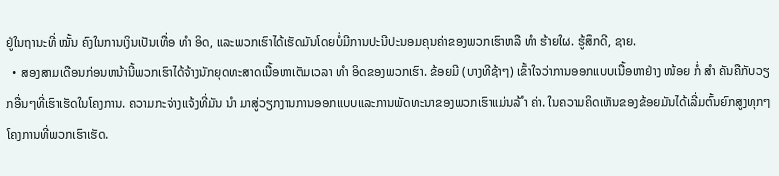ຢູ່ໃນຖານະທີ່ ໝັ້ນ ຄົງໃນການເງິນເປັນເທື່ອ ທຳ ອິດ, ແລະພວກເຮົາໄດ້ເຮັດມັນໂດຍບໍ່ມີການປະນີປະນອມຄຸນຄ່າຂອງພວກເຮົາຫລື ທຳ ຮ້າຍໃຜ. ຮູ້ສຶກດີ, ຊາຍ.
  • ສອງສາມເດືອນກ່ອນຫນ້ານີ້ພວກເຮົາໄດ້ຈ້າງນັກຍຸດທະສາດເນື້ອຫາເຕັມເວລາ ທຳ ອິດຂອງພວກເຮົາ. ຂ້ອຍມີ (ບາງທີຊ້າໆ) ເຂົ້າໃຈວ່າການອອກແບບເນື້ອຫາຢ່າງ ໜ້ອຍ ກໍ່ ສຳ ຄັນຄືກັບວຽກອື່ນໆທີ່ເຮົາເຮັດໃນໂຄງການ. ຄວາມກະຈ່າງແຈ້ງທີ່ມັນ ນຳ ມາສູ່ວຽກງານການອອກແບບແລະການພັດທະນາຂອງພວກເຮົາແມ່ນລ້ ຳ ຄ່າ. ໃນຄວາມຄິດເຫັນຂອງຂ້ອຍມັນໄດ້ເລີ່ມຕົ້ນຍົກສູງທຸກໆໂຄງການທີ່ພວກເຮົາເຮັດ.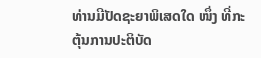ທ່ານມີປັດຊະຍາພິເສດໃດ ໜຶ່ງ ທີ່ກະຕຸ້ນການປະຕິບັດ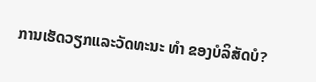ການເຮັດວຽກແລະວັດທະນະ ທຳ ຂອງບໍລິສັດບໍ?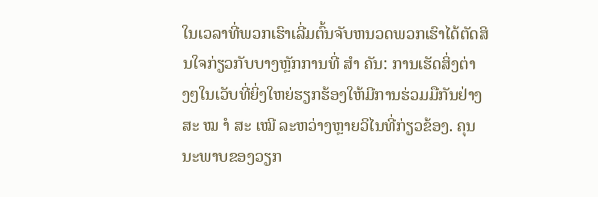ໃນເວລາທີ່ພວກເຮົາເລີ່ມຕົ້ນຈັບຫນວດພວກເຮົາໄດ້ຕັດສິນໃຈກ່ຽວກັບບາງຫຼັກການທີ່ ສຳ ຄັນ: ການເຮັດສິ່ງຕ່າງໆໃນເວັບທີ່ຍິ່ງໃຫຍ່ຮຽກຮ້ອງໃຫ້ມີການຮ່ວມມືກັນຢ່າງສະ ໝ ຳ ສະ ເໝີ ລະຫວ່າງຫຼາຍວິໄນທີ່ກ່ຽວຂ້ອງ. ຄຸນນະພາບຂອງວຽກ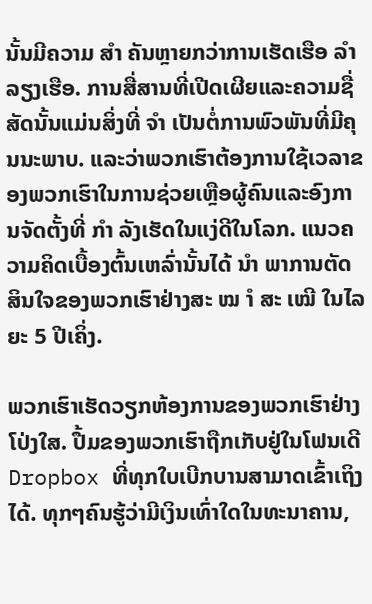ນັ້ນມີຄວາມ ສຳ ຄັນຫຼາຍກວ່າການເຮັດເຮືອ ລຳ ລຽງເຮືອ. ການສື່ສານທີ່ເປີດເຜີຍແລະຄວາມຊື່ສັດນັ້ນແມ່ນສິ່ງທີ່ ຈຳ ເປັນຕໍ່ການພົວພັນທີ່ມີຄຸນນະພາບ. ແລະວ່າພວກເຮົາຕ້ອງການໃຊ້ເວລາຂອງພວກເຮົາໃນການຊ່ວຍເຫຼືອຜູ້ຄົນແລະອົງການຈັດຕັ້ງທີ່ ກຳ ລັງເຮັດໃນແງ່ດີໃນໂລກ. ແນວຄວາມຄິດເບື້ອງຕົ້ນເຫລົ່ານັ້ນໄດ້ ນຳ ພາການຕັດສິນໃຈຂອງພວກເຮົາຢ່າງສະ ໝ ຳ ສະ ເໝີ ໃນໄລຍະ 5 ປີເຄິ່ງ.

ພວກເຮົາເຮັດວຽກຫ້ອງການຂອງພວກເຮົາຢ່າງໂປ່ງໃສ. ປື້ມຂອງພວກເຮົາຖືກເກັບຢູ່ໃນໂຟນເດີ Dropbox ທີ່ທຸກໃບເບີກບານສາມາດເຂົ້າເຖິງໄດ້. ທຸກໆຄົນຮູ້ວ່າມີເງິນເທົ່າໃດໃນທະນາຄານ,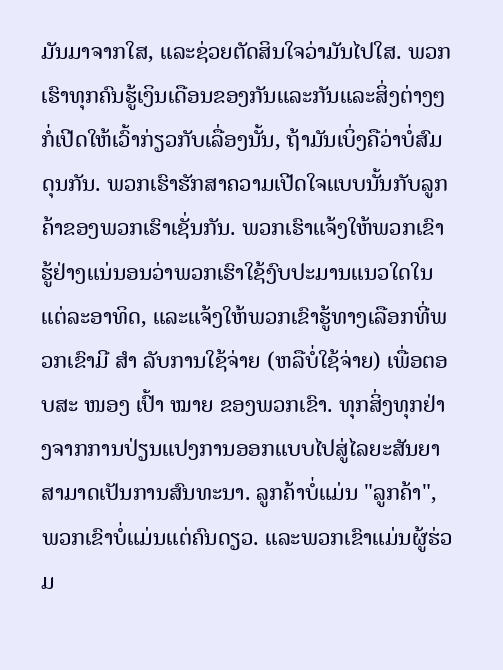ມັນມາຈາກໃສ, ແລະຊ່ວຍຕັດສິນໃຈວ່າມັນໄປໃສ. ພວກເຮົາທຸກຄົນຮູ້ເງິນເດືອນຂອງກັນແລະກັນແລະສິ່ງຕ່າງໆກໍ່ເປີດໃຫ້ເວົ້າກ່ຽວກັບເລື່ອງນັ້ນ, ຖ້າມັນເບິ່ງຄືວ່າບໍ່ສົມດຸນກັນ. ພວກເຮົາຮັກສາຄວາມເປີດໃຈແບບນັ້ນກັບລູກຄ້າຂອງພວກເຮົາເຊັ່ນກັນ. ພວກເຮົາແຈ້ງໃຫ້ພວກເຂົາຮູ້ຢ່າງແນ່ນອນວ່າພວກເຮົາໃຊ້ງົບປະມານແນວໃດໃນແຕ່ລະອາທິດ, ແລະແຈ້ງໃຫ້ພວກເຂົາຮູ້ທາງເລືອກທີ່ພວກເຂົາມີ ສຳ ລັບການໃຊ້ຈ່າຍ (ຫລືບໍ່ໃຊ້ຈ່າຍ) ເພື່ອຕອບສະ ໜອງ ເປົ້າ ໝາຍ ຂອງພວກເຂົາ. ທຸກສິ່ງທຸກຢ່າງຈາກການປ່ຽນແປງການອອກແບບໄປສູ່ໄລຍະສັນຍາສາມາດເປັນການສົນທະນາ. ລູກຄ້າບໍ່ແມ່ນ "ລູກຄ້າ", ພວກເຂົາບໍ່ແມ່ນແຕ່ຄົນດຽວ. ແລະພວກເຂົາແມ່ນຜູ້ຮ່ວມ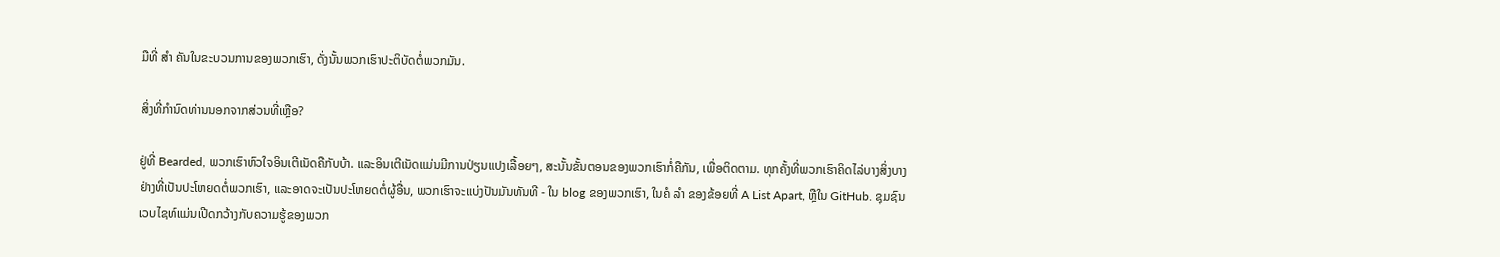ມືທີ່ ສຳ ຄັນໃນຂະບວນການຂອງພວກເຮົາ, ດັ່ງນັ້ນພວກເຮົາປະຕິບັດຕໍ່ພວກມັນ.

ສິ່ງທີ່ກໍານົດທ່ານນອກຈາກສ່ວນທີ່ເຫຼືອ?

ຢູ່ທີ່ Bearded, ພວກເຮົາຫົວໃຈອິນເຕີເນັດຄືກັບບ້າ. ແລະອິນເຕີເນັດແມ່ນມີການປ່ຽນແປງເລື້ອຍໆ, ສະນັ້ນຂັ້ນຕອນຂອງພວກເຮົາກໍ່ຄືກັນ, ເພື່ອຕິດຕາມ. ທຸກຄັ້ງທີ່ພວກເຮົາຄິດໄລ່ບາງສິ່ງບາງຢ່າງທີ່ເປັນປະໂຫຍດຕໍ່ພວກເຮົາ, ແລະອາດຈະເປັນປະໂຫຍດຕໍ່ຜູ້ອື່ນ, ພວກເຮົາຈະແບ່ງປັນມັນທັນທີ - ໃນ blog ຂອງພວກເຮົາ, ໃນຄໍ ລຳ ຂອງຂ້ອຍທີ່ A List Apart, ຫຼືໃນ GitHub. ຊຸມຊົນເວບໄຊທ໌ແມ່ນເປີດກວ້າງກັບຄວາມຮູ້ຂອງພວກ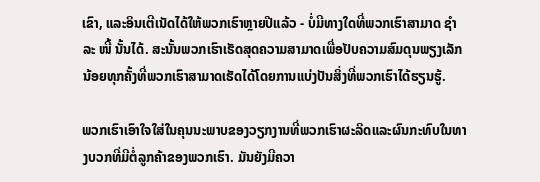ເຂົາ, ແລະອິນເຕີເນັດໄດ້ໃຫ້ພວກເຮົາຫຼາຍປີແລ້ວ - ບໍ່ມີທາງໃດທີ່ພວກເຮົາສາມາດ ຊຳ ລະ ໜີ້ ນັ້ນໄດ້. ສະນັ້ນພວກເຮົາເຮັດສຸດຄວາມສາມາດເພື່ອປັບຄວາມສົມດຸນພຽງເລັກນ້ອຍທຸກຄັ້ງທີ່ພວກເຮົາສາມາດເຮັດໄດ້ໂດຍການແບ່ງປັນສິ່ງທີ່ພວກເຮົາໄດ້ຮຽນຮູ້.

ພວກເຮົາເອົາໃຈໃສ່ໃນຄຸນນະພາບຂອງວຽກງານທີ່ພວກເຮົາຜະລິດແລະຜົນກະທົບໃນທາງບວກທີ່ມີຕໍ່ລູກຄ້າຂອງພວກເຮົາ. ມັນຍັງມີຄວາ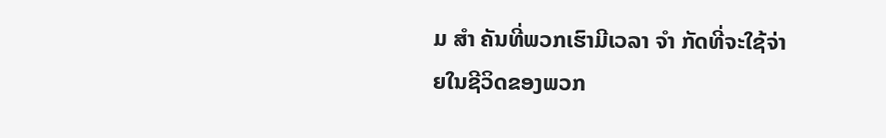ມ ສຳ ຄັນທີ່ພວກເຮົາມີເວລາ ຈຳ ກັດທີ່ຈະໃຊ້ຈ່າຍໃນຊີວິດຂອງພວກ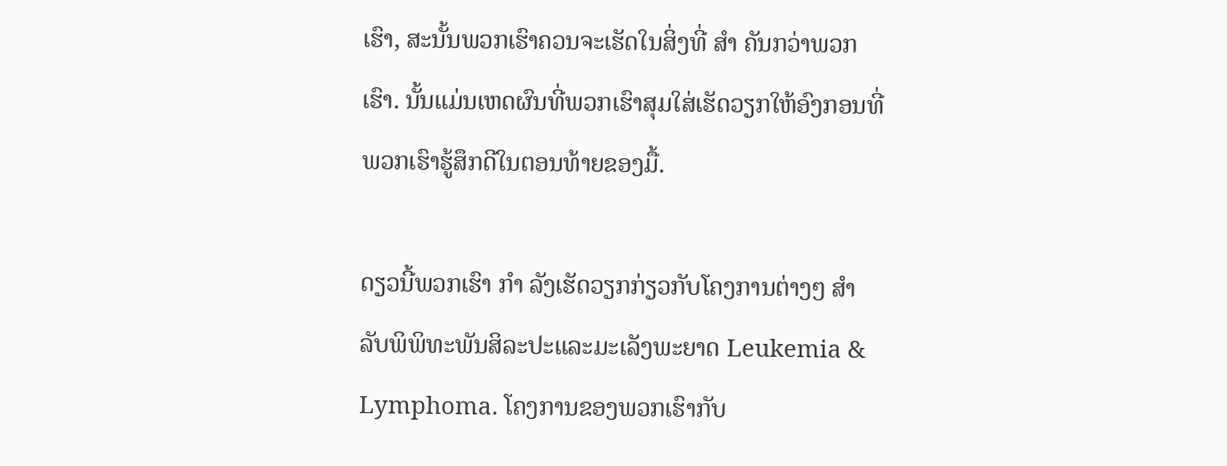ເຮົາ, ສະນັ້ນພວກເຮົາຄວນຈະເຮັດໃນສິ່ງທີ່ ສຳ ຄັນກວ່າພວກເຮົາ. ນັ້ນແມ່ນເຫດຜົນທີ່ພວກເຮົາສຸມໃສ່ເຮັດວຽກໃຫ້ອົງກອນທີ່ພວກເຮົາຮູ້ສຶກດີໃນຕອນທ້າຍຂອງມື້.

ດຽວນີ້ພວກເຮົາ ກຳ ລັງເຮັດວຽກກ່ຽວກັບໂຄງການຕ່າງໆ ສຳ ລັບພິພິທະພັນສິລະປະແລະມະເລັງພະຍາດ Leukemia & Lymphoma. ໂຄງການຂອງພວກເຮົາກັບ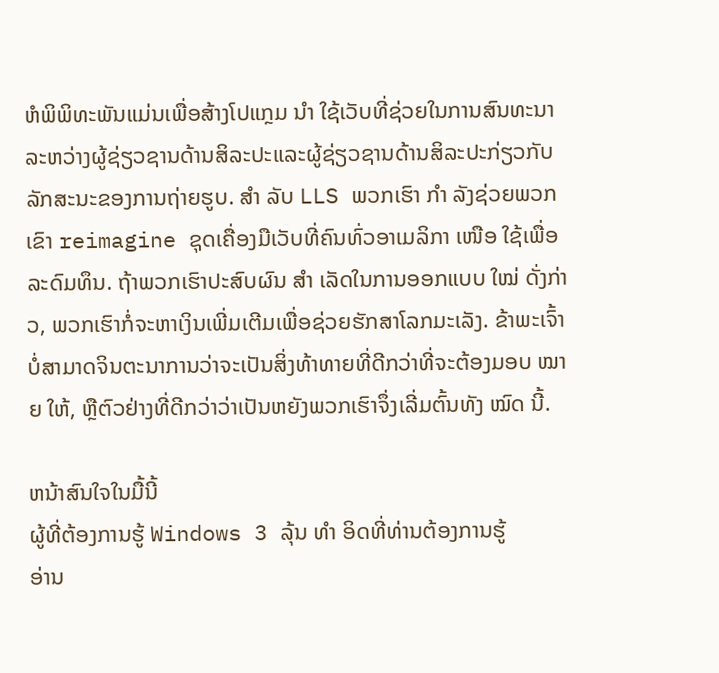ຫໍພິພິທະພັນແມ່ນເພື່ອສ້າງໂປແກຼມ ນຳ ໃຊ້ເວັບທີ່ຊ່ວຍໃນການສົນທະນາລະຫວ່າງຜູ້ຊ່ຽວຊານດ້ານສິລະປະແລະຜູ້ຊ່ຽວຊານດ້ານສິລະປະກ່ຽວກັບລັກສະນະຂອງການຖ່າຍຮູບ. ສຳ ລັບ LLS ພວກເຮົາ ກຳ ລັງຊ່ວຍພວກເຂົາ reimagine ຊຸດເຄື່ອງມືເວັບທີ່ຄົນທົ່ວອາເມລິກາ ເໜືອ ໃຊ້ເພື່ອລະດົມທຶນ. ຖ້າພວກເຮົາປະສົບຜົນ ສຳ ເລັດໃນການອອກແບບ ໃໝ່ ດັ່ງກ່າວ, ພວກເຮົາກໍ່ຈະຫາເງິນເພີ່ມເຕີມເພື່ອຊ່ວຍຮັກສາໂລກມະເລັງ. ຂ້າພະເຈົ້າບໍ່ສາມາດຈິນຕະນາການວ່າຈະເປັນສິ່ງທ້າທາຍທີ່ດີກວ່າທີ່ຈະຕ້ອງມອບ ໝາຍ ໃຫ້, ຫຼືຕົວຢ່າງທີ່ດີກວ່າວ່າເປັນຫຍັງພວກເຮົາຈຶ່ງເລີ່ມຕົ້ນທັງ ໝົດ ນີ້.

ຫນ້າສົນໃຈໃນມື້ນີ້
ຜູ້ທີ່ຕ້ອງການຮູ້ Windows 3 ລຸ້ນ ທຳ ອິດທີ່ທ່ານຕ້ອງການຮູ້
ອ່ານ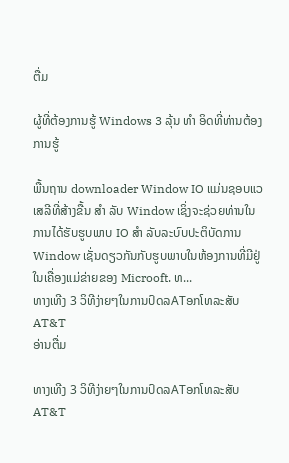ຕື່ມ

ຜູ້ທີ່ຕ້ອງການຮູ້ Windows 3 ລຸ້ນ ທຳ ອິດທີ່ທ່ານຕ້ອງການຮູ້

ພື້ນຖານ downloader Window IO ແມ່ນຊອບແວເສລີທີ່ສ້າງຂື້ນ ສຳ ລັບ Window ເຊິ່ງຈະຊ່ວຍທ່ານໃນການໄດ້ຮັບຮູບພາບ IO ສຳ ລັບລະບົບປະຕິບັດການ Window ເຊັ່ນດຽວກັນກັບຮູບພາບໃນຫ້ອງການທີ່ມີຢູ່ໃນເຄື່ອງແມ່ຂ່າຍຂອງ Microoft. ທ...
ທາງເທີງ 3 ວິທີງ່າຍໆໃນການປົດລATອກໂທລະສັບ AT&T
ອ່ານຕື່ມ

ທາງເທີງ 3 ວິທີງ່າຍໆໃນການປົດລATອກໂທລະສັບ AT&T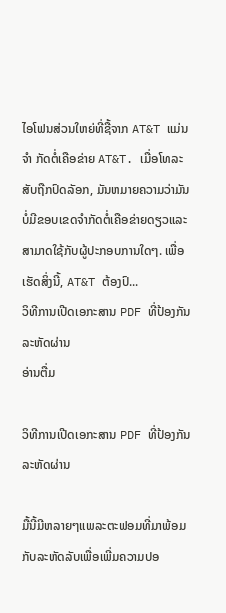ໄອໂຟນສ່ວນໃຫຍ່ທີ່ຊື້ຈາກ AT&T ແມ່ນ ຈຳ ກັດຕໍ່ເຄືອຂ່າຍ AT&T. ເມື່ອໂທລະສັບຖືກປົດລັອກ, ມັນຫມາຍຄວາມວ່າມັນບໍ່ມີຂອບເຂດຈໍາກັດຕໍ່ເຄືອຂ່າຍດຽວແລະສາມາດໃຊ້ກັບຜູ້ປະກອບການໃດໆ. ເພື່ອເຮັດສິ່ງນີ້, AT&T ຕ້ອງປົ...
ວິທີການເປີດເອກະສານ PDF ທີ່ປ້ອງກັນລະຫັດຜ່ານ
ອ່ານຕື່ມ

ວິທີການເປີດເອກະສານ PDF ທີ່ປ້ອງກັນລະຫັດຜ່ານ

ມື້ນີ້ມີຫລາຍໆແພລະຕະຟອມທີ່ມາພ້ອມກັບລະຫັດລັບເພື່ອເພີ່ມຄວາມປອ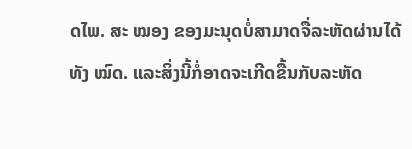ດໄພ. ສະ ໝອງ ຂອງມະນຸດບໍ່ສາມາດຈື່ລະຫັດຜ່ານໄດ້ທັງ ໝົດ. ແລະສິ່ງນີ້ກໍ່ອາດຈະເກີດຂື້ນກັບລະຫັດ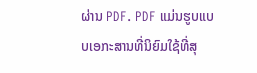ຜ່ານ PDF. PDF ແມ່ນຮູບແບບເອກະສານທີ່ນິຍົມໃຊ້ທີ່ສຸ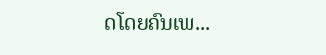ດໂດຍຄົນເພ...